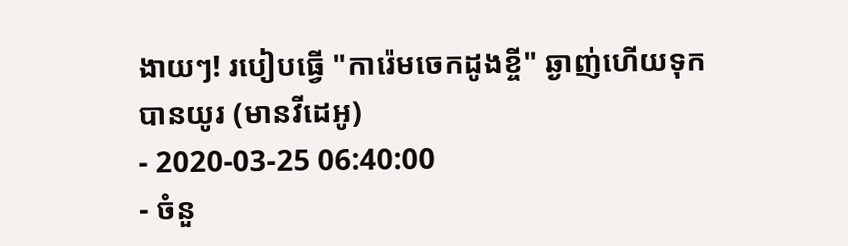ងាយៗ! របៀបធ្វើ "ការ៉េមចេកដូងខ្ចី" ឆ្ងាញ់ហើយទុកបានយូរ (មានវីដេអូ)
- 2020-03-25 06:40:00
- ចំនួ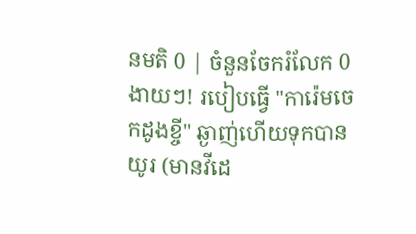នមតិ 0 | ចំនួនចែករំលែក 0
ងាយៗ! របៀបធ្វើ "ការ៉េមចេកដូងខ្ចី" ឆ្ងាញ់ហើយទុកបានយូរ (មានវីដេ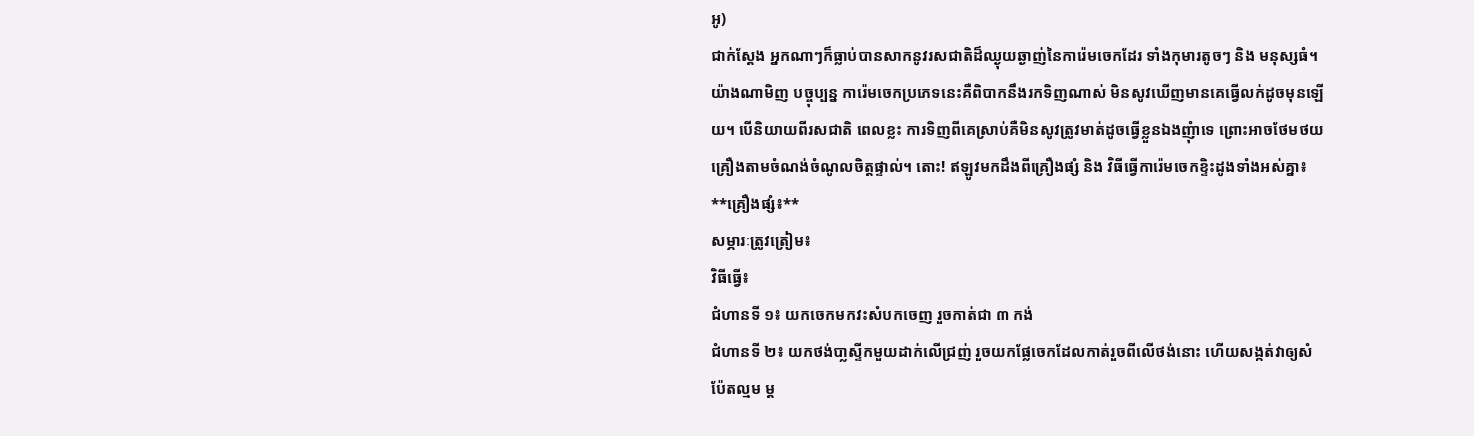អូ)
ជាក់ស្ដែង អ្នកណាៗក៏ធ្លាប់បានសាកនូវរសជាតិដ៏ឈ្ងុយឆ្ងាញ់នៃការ៉េមចេកដែរ ទាំងកុមារតូចៗ និង មនុស្សធំ។ យ៉ាងណាមិញ បច្ចុប្បន្ន ការ៉េមចេកប្រភេទនេះគឺពិបាកនឹងរកទិញណាស់ មិនសូវឃើញមានគេធ្វើលក់ដូចមុនឡើយ។ បើនិយាយពីរសជាតិ ពេលខ្លះ ការទិញពីគេស្រាប់គឺមិនសូវត្រូវមាត់ដូចធ្វើខ្លួនឯងញុំាទេ ព្រោះអាចថែមថយគ្រឿងតាមចំណង់ចំណូលចិត្តផ្ទាល់។ តោះ! ឥឡូវមកដឹងពីគ្រឿងផ្សំ និង វិធីធ្វើការ៉េមចេកខ្ទិះដូងទាំងអស់គ្នា៖
**គ្រឿងផ្សំ៖**
សម្ភារៈត្រូវត្រៀម៖
វិធីធ្វើ៖
ជំហានទី ១៖ យកចេកមកវះសំបកចេញ រួចកាត់ជា ៣ កង់
ជំហានទី ២៖ យកថង់បា្លស្ទីកមួយដាក់លើជ្រញ់ រួចយកផ្លែចេកដែលកាត់រួចពីលើថង់នោះ ហើយសង្កត់វាឲ្យសំប៉ែតល្មម ម្ត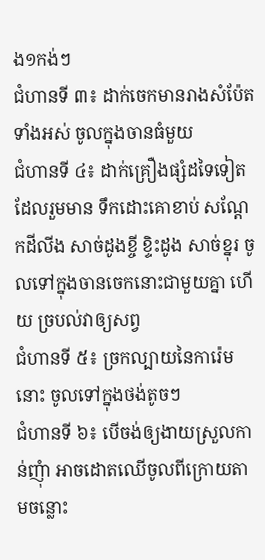ង១កង់ៗ
ជំហានទី ៣៖ ដាក់ចេកមានរាងសំប៉ែតទាំងអស់ ចូលក្នុងចានធំមួយ
ជំហានទី ៤៖ ដាក់គ្រឿងផ្សំដទៃទៀត ដែលរួមមាន ទឹកដោះគោខាប់ សណ្តែកដីលីង សាច់ដូងខ្ចី ខ្ទិះដូង សាច់ខ្នុរ ចូលទៅក្នុងចានចេកនោះជាមួយគ្នា ហើយ ច្របល់វាឲ្យសព្វ
ជំហានទី ៥៖ ច្រកល្បាយនៃការ៉េមនោះ ចូលទៅក្នុងថង់តូចៗ
ជំហានទី ៦៖ បើចង់ឲ្យងាយស្រួលកាន់ញុំា អាចដោតឈើចូលពីក្រោយតាមចន្លោះ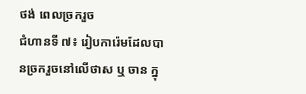ថង់ ពេលច្រករួច
ជំហានទី ៧៖ រៀបការ៉េមដែលបានច្រករួចនៅលើថាស ឬ ចាន ក្នុ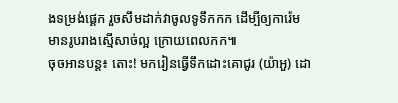ងទម្រង់ផ្ដេក រួចសឹមដាក់វាចូលទូទឹកកក ដើម្បីឲ្យការ៉េមមានរូបរាងស្មើសាច់ល្អ ក្រោយពេលកក៕
ចុចអានបន្ត៖ តោះ! មករៀនធ្វើទឹកដោះគោជូរ (យ៉ាអួ) ដោ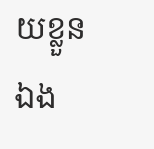យខ្លួនឯង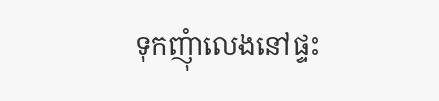ទុកញុំាលេងនៅផ្ទះ